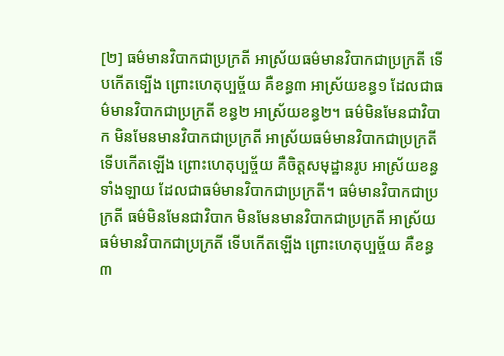[២] ធម៌មានវិបាកជាប្រក្រតី អាស្រ័យធម៌មានវិបាកជាប្រក្រតី ទើបកើតទ្បើង ព្រោះហេតុប្បច្ច័យ គឺខន្ធ៣ អាស្រ័យខន្ធ១ ដែលជាធម៌មានវិបាកជាប្រក្រតី ខន្ធ២ អាស្រ័យខន្ធ២។ ធម៌មិនមែនជាវិបាក មិនមែនមានវិបាកជាប្រក្រតី អាស្រ័យធម៌មានវិបាកជាប្រក្រតី ទើបកើតឡើង ព្រោះហេតុប្បច្ច័យ គឺចិត្តសមុដ្ឋានរូប អាស្រ័យខន្ធទាំងឡាយ ដែលជាធម៌មានវិបាកជាប្រក្រតី។ ធម៌មានវិបាកជាប្រក្រតី ធម៌មិនមែនជាវិបាក មិនមែនមានវិបាកជាប្រក្រតី អាស្រ័យធម៌មានវិបាកជាប្រក្រតី ទើបកើតឡើង ព្រោះហេតុប្បច្ច័យ គឺខន្ធ៣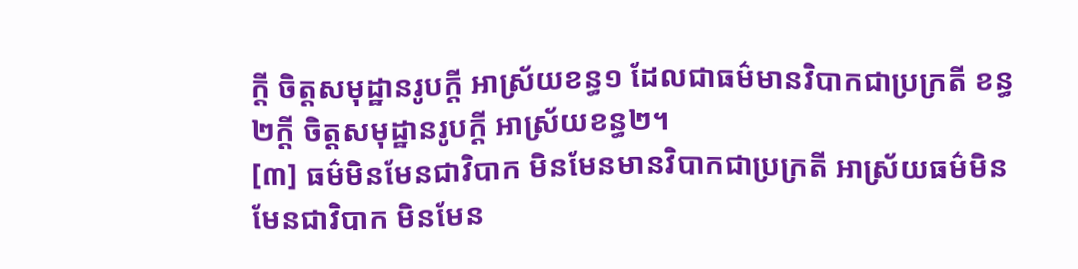ក្តី ចិត្តសមុដ្ឋានរូបក្តី អាស្រ័យខន្ធ១ ដែលជាធម៌មានវិបាកជាប្រក្រតី ខន្ធ២ក្តី ចិត្តសមុដ្ឋានរូបក្តី អាស្រ័យខន្ធ២។
[៣] ធម៌មិនមែនជាវិបាក មិនមែនមានវិបាកជាប្រក្រតី អាស្រ័យធម៌មិនមែនជាវិបាក មិនមែន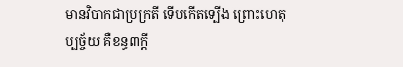មានវិបាកជាប្រក្រតី ទើបកើតទ្បើង ព្រោះហេតុប្បច្ច័យ គឺខន្ធ៣ក្តី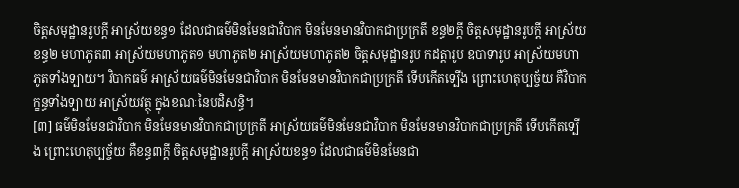ចិត្តសមុដ្ឋានរូបក្តី អាស្រ័យខន្ធ១ ដែលជាធម៌មិនមែនជាវិបាក មិនមែនមានវិបាកជាប្រក្រតី ខន្ធ២ក្តី ចិត្តសមុដ្ឋានរូបក្តី អាស្រ័យខន្ធ២ មហាភូត៣ អាស្រ័យមហាភូត១ មហាភូត២ អាស្រ័យមហាភូត២ ចិត្តសមុដ្ឋានរូប កដត្តារូប ឧបាទារូប អាស្រ័យមហាភូតទាំងទ្បាយ។ វិបាកធម៌ អាស្រ័យធម៌មិនមែនជាវិបាក មិនមែនមានវិបាកជាប្រក្រតី ទើបកើតទ្បើង ព្រោះហេតុប្បច្ច័យ គឺវិបាកក្ខន្ធទាំងទ្បាយ អាស្រ័យវត្ថុ ក្នុងខណៈនៃបដិសន្ធិ។
[៣] ធម៌មិនមែនជាវិបាក មិនមែនមានវិបាកជាប្រក្រតី អាស្រ័យធម៌មិនមែនជាវិបាក មិនមែនមានវិបាកជាប្រក្រតី ទើបកើតទ្បើង ព្រោះហេតុប្បច្ច័យ គឺខន្ធ៣ក្តី ចិត្តសមុដ្ឋានរូបក្តី អាស្រ័យខន្ធ១ ដែលជាធម៌មិនមែនជា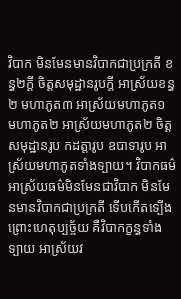វិបាក មិនមែនមានវិបាកជាប្រក្រតី ខន្ធ២ក្តី ចិត្តសមុដ្ឋានរូបក្តី អាស្រ័យខន្ធ២ មហាភូត៣ អាស្រ័យមហាភូត១ មហាភូត២ អាស្រ័យមហាភូត២ ចិត្តសមុដ្ឋានរូប កដត្តារូប ឧបាទារូប អាស្រ័យមហាភូតទាំងទ្បាយ។ វិបាកធម៌ អាស្រ័យធម៌មិនមែនជាវិបាក មិនមែនមានវិបាកជាប្រក្រតី ទើបកើតទ្បើង ព្រោះហេតុប្បច្ច័យ គឺវិបាកក្ខន្ធទាំងទ្បាយ អាស្រ័យវ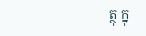ត្ថុ ក្នុ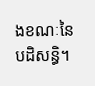ងខណៈនៃបដិសន្ធិ។